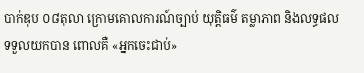បាក់ឌុប ០៨តុលា ក្រោមគោលការណ៍ច្បាប់ យុត្តិធម៌ តម្លាភាព និងលទ្ធផលទទួលយកបាន ពោលគឺ «អ្នកចេះជាប់»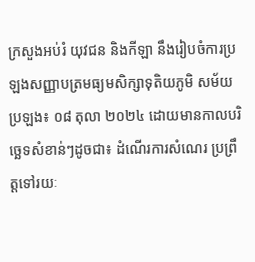ក្រសួងអប់រំ យុវជន និងកីឡា នឹងរៀបចំការប្រឡងសញ្ញាបត្រមធ្យមសិក្សាទុតិយភូមិ សម័យ ប្រឡង៖ ០៨ តុលា ២០២៤ ដោយមានកាលបរិច្ឆេទសំខាន់ៗដូចជា៖ ដំណើរការសំណេរ ប្រព្រឹត្តទៅរយៈ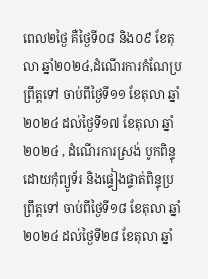ពេល២ថ្ងៃ គឺថ្ងៃទី០៨ និង០៩ ខែតុលា ឆ្នាំ២០២៤,ដំណើរការកំណែប្រព្រឹត្តទៅ ចាប់ពីថ្ងៃទី១១ ខែតុលា ឆ្នាំ២០២៤ ដល់ថ្ងៃទី១៧ ខែតុលា ឆ្នាំ២០២៤ , ដំណើរការស្រង់ បូកពិន្ទុដោយកុំព្យូទ័រ និងផ្ទៀងផ្ទាត់ពិន្ទុប្រព្រឹត្តទៅ ចាប់ពីថ្ងៃទី១៨ ខែតុលា ឆ្នាំ២០២៤ ដល់ថ្ងៃទី២៨ ខែតុលា ឆ្នាំ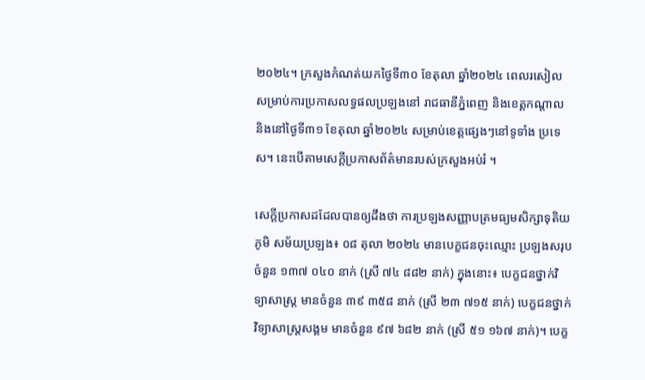២០២៤។ ក្រសួងកំណត់យកថ្ងៃទី៣០ ខែតុលា ឆ្នាំ២០២៤ ពេលរសៀល សម្រាប់ការប្រកាសលទ្ធផលប្រឡងនៅ រាជធានីភ្នំពេញ និងខេត្តកណ្តាល និងនៅថ្ងៃទី៣១ ខែតុលា ឆ្នាំ២០២៤ សម្រាប់ខេត្តផ្សេងៗនៅទូទាំង ប្រទេស។ នេះបើតាមសេក្ដីប្រកាសព័ត៌មានរបស់ក្រសួងអប់រំ ។

សេក្ដីប្រកាសដដែលបានឲ្យដឹងថា ការប្រឡងសញ្ញាបត្រមធ្យមសិក្សាទុតិយភូមិ សម័យប្រឡង៖ ០៨ តុលា ២០២៤ មានបេក្ខជនចុះឈ្មោះ ប្រឡងសរុបចំនួន ១៣៧ ០៤០ នាក់ (ស្រី ៧៤ ៨៨២ នាក់) ក្នុងនោះ៖ បេក្ខជនថ្នាក់វិទ្យាសាស្ត្រ មានចំនួន ៣៩ ៣៥៨ នាក់ (ស្រី ២៣ ៧១៥ នាក់) បេក្ខជនថ្នាក់វិទ្យាសាស្ត្រសង្គម មានចំនួន ៩៧ ៦៨២ នាក់ (ស្រី ៥១ ១៦៧ នាក់)។ បេក្ខ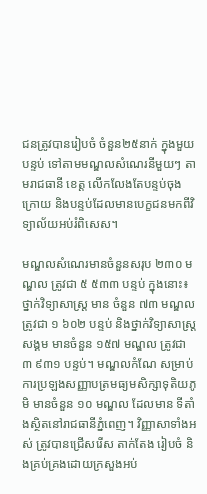ជនត្រូវបានរៀបចំ ចំនួន២៥នាក់ ក្នុងមួយបន្ទប់ ទៅតាមមណ្ឌលសំណេរនីមួយៗ តាមរាជធានី ខេត្ត លើកលែងតែបន្ទប់ចុងក្រោយ និងបន្ទប់ដែលមានបេក្ខជនមកពីវិទ្យាល័យអប់រំពិសេស។

មណ្ឌលសំណេរមានចំនួនសរុប ២៣០ មណ្ឌល ត្រូវជា ៥ ៥៣៣ បន្ទប់ ក្នុងនោះ៖ ថ្នាក់វិទ្យាសាស្ត្រ មាន ចំនួន ៧៣ មណ្ឌល ត្រូវជា ១ ៦០២ បន្ទប់ និងថ្នាក់វិទ្យាសាស្ត្រសង្គម មានចំនួន ១៥៧ មណ្ឌល ត្រូវជា ៣ ៩៣១ បន្ទប់។ មណ្ឌលកំណែ សម្រាប់ការប្រឡងសញ្ញាបត្រមធ្យមសិក្សាទុតិយភូមិ មានចំនួន ១០ មណ្ឌល ដែលមាន ទីតាំងស្ថិតនៅរាជធានីភ្នំពេញ។ វិញ្ញាសាទាំងអស់ ត្រូវបានជ្រើសរើស តាក់តែង រៀបចំ និងគ្រប់គ្រងដោយក្រសួងអប់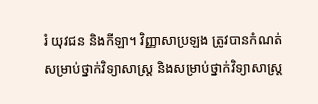រំ យុវជន និងកីឡា។ វិញ្ញាសាប្រឡង ត្រូវបានកំណត់សម្រាប់ថ្នាក់វិទ្យាសាស្ត្រ និងសម្រាប់ថ្នាក់វិទ្យាសាស្ត្រ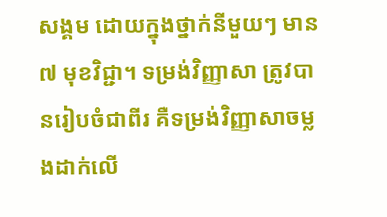សង្គម ដោយក្នុងថ្នាក់នីមួយៗ មាន ៧ មុខវិជ្ជា។ ទម្រង់វិញ្ញាសា ត្រូវបានរៀបចំជាពីរ គឺទម្រង់វិញ្ញាសាចម្លងដាក់លើ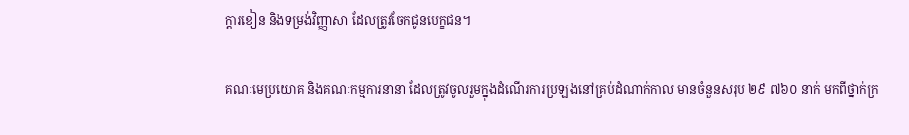ក្តារខៀន និងទម្រង់វិញ្ញាសា ដែលត្រូវចែកជូនបេក្ខជន។

គណៈមេប្រយោគ និងគណៈកម្មការនានា ដែលត្រូវចូលរួមក្នុងដំណើរការប្រឡងនៅគ្រប់ដំណាក់កាល មានចំនួនសរុប ២៩ ៧៦០ នាក់ មកពីថ្នាក់ក្រ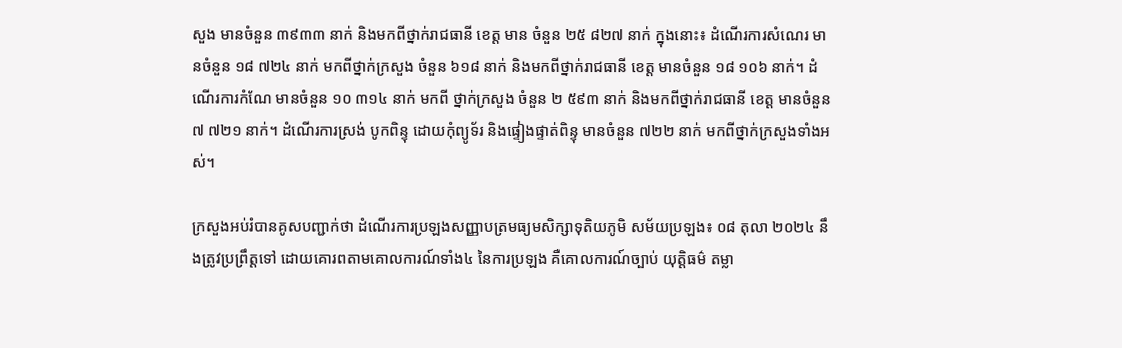សួង មានចំនួន ៣៩៣៣ នាក់ និងមកពីថ្នាក់រាជធានី ខេត្ត មាន ចំនួន ២៥ ៨២៧ នាក់ ក្នុងនោះ៖ ដំណើរការសំណេរ មានចំនួន ១៨ ៧២៤ នាក់ មកពីថ្នាក់ក្រសួង ចំនួន ៦១៨ នាក់ និងមកពីថ្នាក់រាជធានី ខេត្ត មានចំនួន ១៨ ១០៦ នាក់។ ដំណើរការកំណែ មានចំនួន ១០ ៣១៤ នាក់ មកពី ថ្នាក់ក្រសួង ចំនួន ២ ៥៩៣ នាក់ និងមកពីថ្នាក់រាជធានី ខេត្ត មានចំនួន ៧ ៧២១ នាក់។ ដំណើរការស្រង់ បូកពិន្ទុ ដោយកុំព្យូទ័រ និងផ្ទៀងផ្ទាត់ពិន្ទុ មានចំនួន ៧២២ នាក់ មកពីថ្នាក់ក្រសួងទាំងអស់។

ក្រសួងអប់រំបានគូសបញ្ជាក់ថា ដំណើរការប្រឡងសញ្ញាបត្រមធ្យមសិក្សាទុតិយភូមិ សម័យប្រឡង៖ ០៨ តុលា ២០២៤ នឹងត្រូវប្រព្រឹត្តទៅ ដោយគោរពតាមគោលការណ៍ទាំង៤ នៃការប្រឡង គឺគោលការណ៍ច្បាប់ យុត្តិធម៌ តម្លា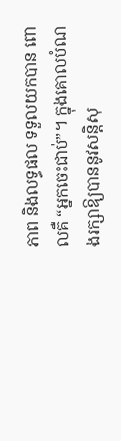ភាព និងលទ្ធផល ទទួលយកបាន ពោលគឺ “អ្នកចេះជាប់”។ ក្នុងគោលបំណងរក្សាឱ្យបាននូវសន្តិសុ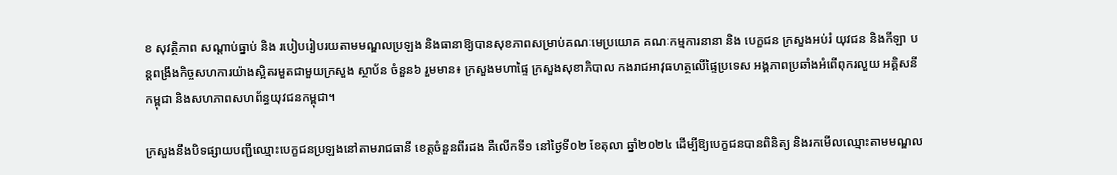ខ សុវត្ថិភាព សណ្តាប់ធ្នាប់ និង របៀបរៀបរយតាមមណ្ឌលប្រឡង និងធានាឱ្យបានសុខភាពសម្រាប់គណៈមេប្រយោគ គណៈកម្មការនានា និង បេក្ខជន ក្រសួងអប់រំ យុវជន និងកីឡា បន្តពង្រឹងកិច្ចសហការយ៉ាងស្អិតរមួតជាមួយក្រសួង ស្ថាប័ន ចំនួន៦ រួមមាន៖ ក្រសួងមហាផ្ទៃ ក្រសួងសុខាភិបាល កងរាជអាវុធហត្ថលើផ្ទៃប្រទេស អង្គភាពប្រឆាំងអំពើពុករលួយ អគ្គិសនីកម្ពុជា និងសហភាពសហព័ន្ធយុវជនកម្ពុជា។

ក្រសួងនឹងបិទផ្សាយបញ្ជីឈ្មោះបេក្ខជនប្រឡងនៅតាមរាជធានី ខេត្តចំនួនពីរដង គឺលើកទី១ នៅថ្ងៃទី០២ ខែតុលា ឆ្នាំ២០២៤ ដើម្បីឱ្យបេក្ខជនបានពិនិត្យ និងរកមើលឈ្មោះតាមមណ្ឌល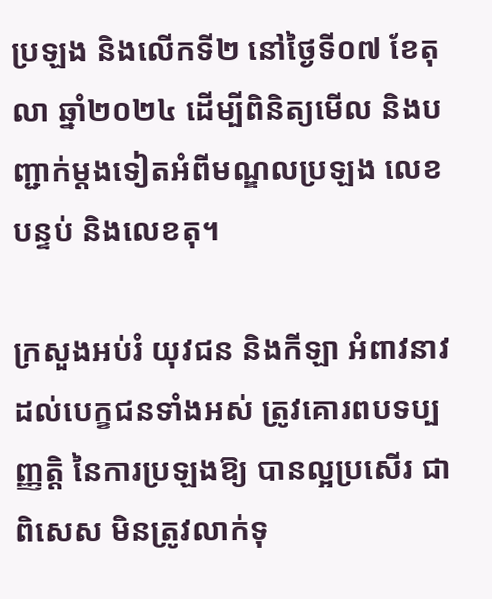ប្រឡង និងលើកទី២ នៅថ្ងៃទី០៧ ខែតុលា ឆ្នាំ២០២៤ ដើម្បីពិនិត្យមើល និងបញ្ជាក់ម្តងទៀតអំពីមណ្ឌលប្រឡង លេខបន្ទប់ និងលេខតុ។

ក្រសួងអប់រំ យុវជន និងកីឡា អំពាវនាវដល់បេក្ខជនទាំងអស់ ត្រូវគោរពបទប្បញ្ញត្តិ នៃការប្រឡងឱ្យ បានល្អប្រសើរ ជាពិសេស មិនត្រូវលាក់ទុ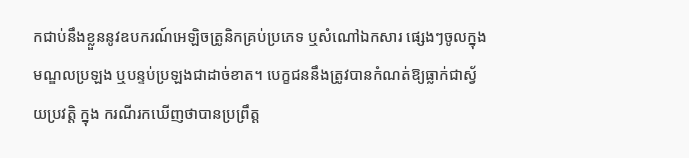កជាប់នឹងខ្លួននូវឧបករណ៍អេឡិចត្រូនិកគ្រប់ប្រភេទ ឬសំណៅឯកសារ ផ្សេងៗចូលក្នុងមណ្ឌលប្រឡង ឬបន្ទប់ប្រឡងជាដាច់ខាត។ បេក្ខជននឹងត្រូវបានកំណត់ឱ្យធ្លាក់ជាស្វ័យប្រវត្តិ ក្នុង ករណីរកឃើញថាបានប្រព្រឹត្ត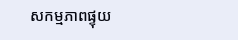សកម្មភាពផ្ទុយ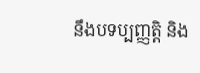នឹងបទប្បញ្ញត្តិ និង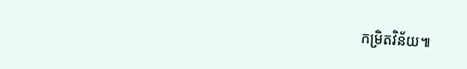កម្រិតវិន័យ៕